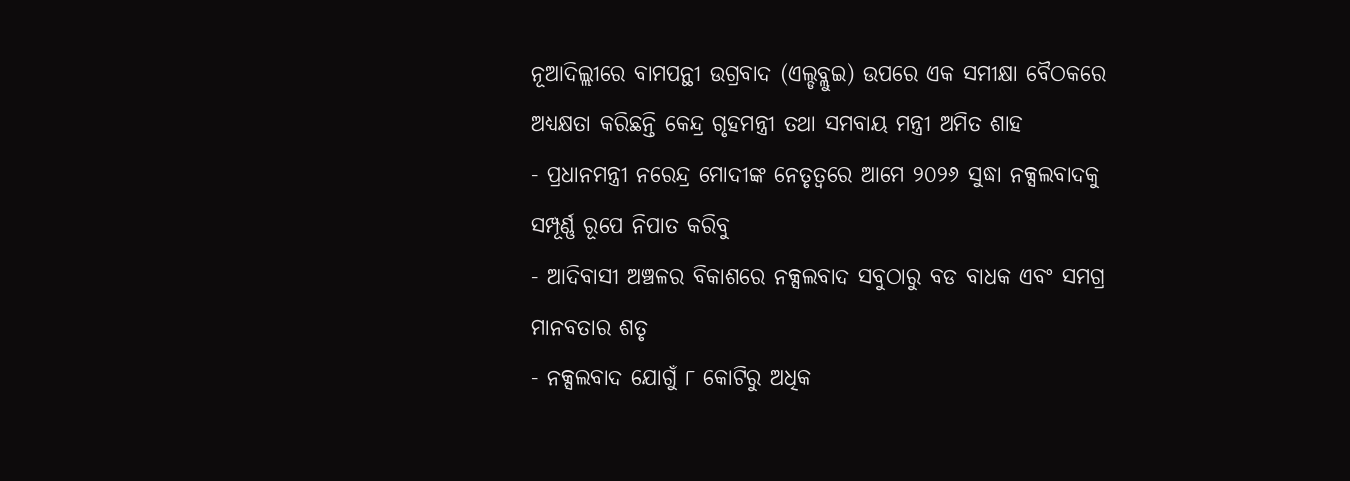ନୂଆଦିଲ୍ଲୀରେ ବାମପନ୍ଥୀ ଉଗ୍ରବାଦ (ଏଲ୍ଡବ୍ଲୁଇ) ଉପରେ ଏକ ସମୀକ୍ଷା ବୈଠକରେ ଅଧ୍ୟକ୍ଷତା କରିଛନ୍ତି କେନ୍ଦ୍ର ଗୃହମନ୍ତ୍ରୀ ତଥା ସମବାୟ ମନ୍ତ୍ରୀ ଅମିତ ଶାହ
- ପ୍ରଧାନମନ୍ତ୍ରୀ ନରେନ୍ଦ୍ର ମୋଦୀଙ୍କ ନେତୃତ୍ୱରେ ଆମେ ୨୦୨୬ ସୁଦ୍ଧା ନକ୍ସଲବାଦକୁ ସମ୍ପୂର୍ଣ୍ଣ ରୂପେ ନିପାତ କରିବୁ
- ଆଦିବାସୀ ଅଞ୍ଚଳର ବିକାଶରେ ନକ୍ସଲବାଦ ସବୁଠାରୁ ବଡ ବାଧକ ଏବଂ ସମଗ୍ର ମାନବତାର ଶତୃ
- ନକ୍ସଲବାଦ ଯୋଗୁଁ ୮ କୋଟିରୁ ଅଧିକ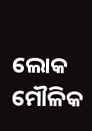ଲୋକ ମୌଳିକ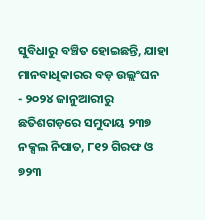ସୁବିଧାରୁ ବଞ୍ଚିତ ହୋଇଛନ୍ତି, ଯାହା ମାନବାଧିକାରର ବଡ଼ ଉଲ୍ଲଂଘନ
- ୨୦୨୪ ଜାନୁଆରୀରୁ ଛତିଶଗଡ଼ରେ ସମୁଦାୟ ୨୩୭ ନକ୍ସଲ ନିପାତ, ୮୧୨ ଗିରଫ ଓ ୭୨୩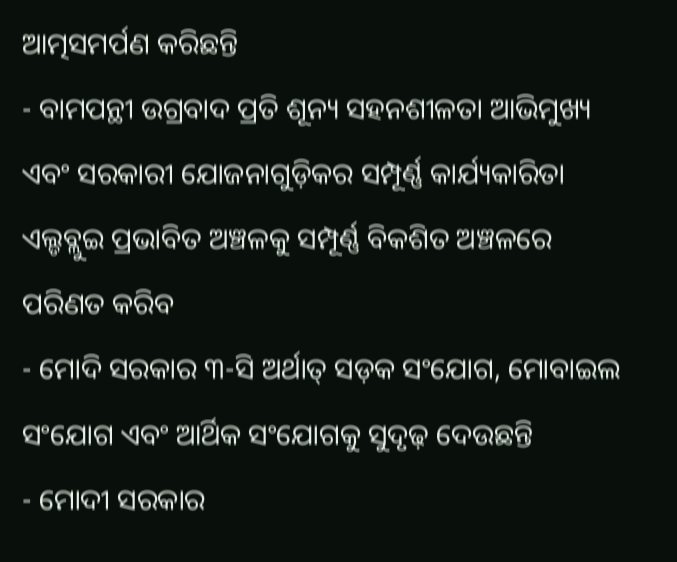ଆତ୍ମସମର୍ପଣ କରିଛନ୍ତି
- ବାମପନ୍ଥୀ ଉଗ୍ରବାଦ ପ୍ରତି ଶୂନ୍ୟ ସହନଶୀଳତା ଆଭିମୁଖ୍ୟ ଏବଂ ସରକାରୀ ଯୋଜନାଗୁଡ଼ିକର ସମ୍ପୂର୍ଣ୍ଣ କାର୍ଯ୍ୟକାରିତା ଏଲ୍ଡବ୍ଲୁଇ ପ୍ରଭାବିତ ଅଞ୍ଚଳକୁ ସମ୍ପୂର୍ଣ୍ଣ ବିକଶିତ ଅଞ୍ଚଳରେ ପରିଣତ କରିବ
- ମୋଦି ସରକାର ୩-ସି ଅର୍ଥାତ୍ ସଡ଼କ ସଂଯୋଗ, ମୋବାଇଲ ସଂଯୋଗ ଏବଂ ଆର୍ଥିକ ସଂଯୋଗକୁ ସୁଦୃଢ଼ ଦେଉଛନ୍ତି
- ମୋଦୀ ସରକାର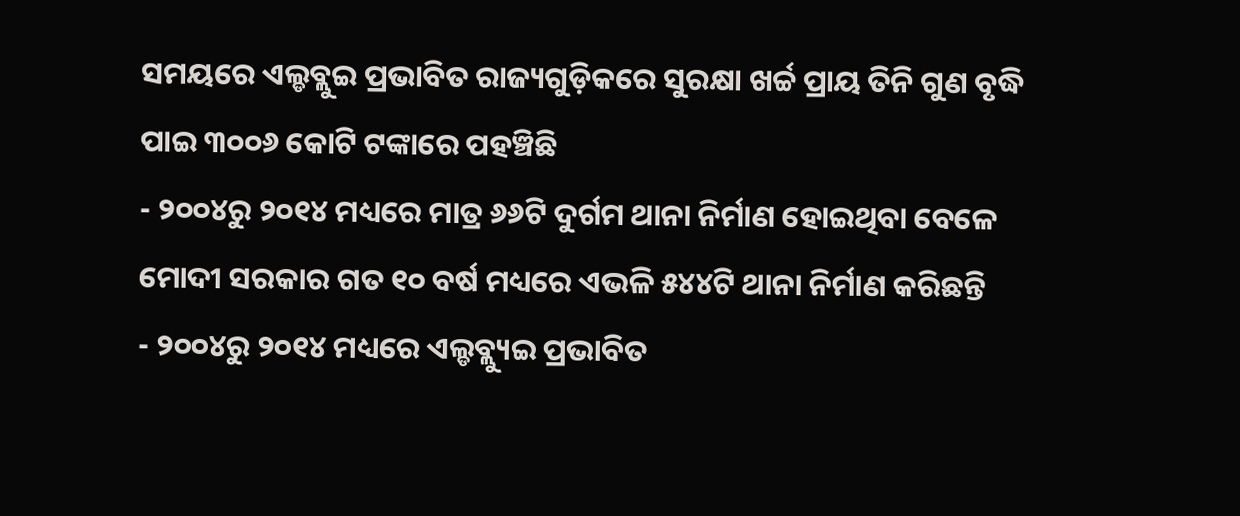ସମୟରେ ଏଲ୍ଡବ୍ଲୁଇ ପ୍ରଭାବିତ ରାଜ୍ୟଗୁଡ଼ିକରେ ସୁରକ୍ଷା ଖର୍ଚ୍ଚ ପ୍ରାୟ ତିନି ଗୁଣ ବୃଦ୍ଧି ପାଇ ୩୦୦୬ କୋଟି ଟଙ୍କାରେ ପହଞ୍ଚିଛି
- ୨୦୦୪ରୁ ୨୦୧୪ ମଧ୍ୟରେ ମାତ୍ର ୬୬ଟି ଦୁର୍ଗମ ଥାନା ନିର୍ମାଣ ହୋଇଥିବା ବେଳେ ମୋଦୀ ସରକାର ଗତ ୧୦ ବର୍ଷ ମଧ୍ୟରେ ଏଭଳି ୫୪୪ଟି ଥାନା ନିର୍ମାଣ କରିଛନ୍ତି
- ୨୦୦୪ରୁ ୨୦୧୪ ମଧ୍ୟରେ ଏଲ୍ଡବ୍ଲ୍ୟୁଇ ପ୍ରଭାବିତ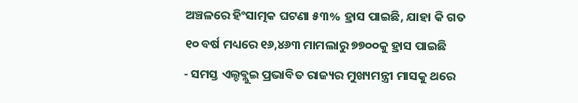ଅଞ୍ଚଳରେ ହିଂସାତ୍ମକ ଘଟଣା ୫୩% ହ୍ରାସ ପାଇଛି, ଯାହା କି ଗତ ୧୦ ବର୍ଷ ମଧ୍ୟରେ ୧୬,୪୬୩ ମାମଲାରୁ ୭୭୦୦କୁ ହ୍ରାସ ପାଇଛି
- ସମସ୍ତ ଏଲ୍ଡବ୍ଲୁଇ ପ୍ରଭାବିତ ରାଜ୍ୟର ମୁଖ୍ୟମନ୍ତ୍ରୀ ମାସକୁ ଥରେ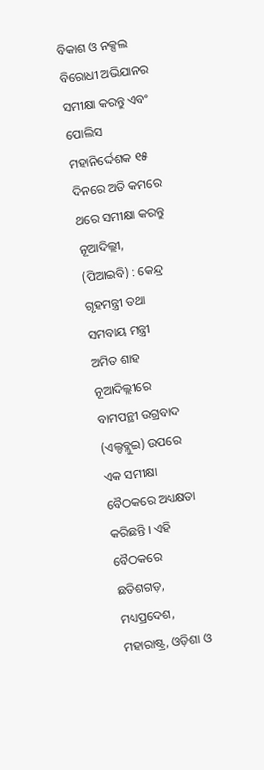ବିକାଶ ଓ ନକ୍ସଲ ବିରୋଧୀ ଅଭିଯାନର ସମୀକ୍ଷା କରନ୍ତୁ ଏବଂ ପୋଲିସ ମହାନିର୍ଦ୍ଦେଶକ ୧୫ ଦିନରେ ଅତି କମରେ ଥରେ ସମୀକ୍ଷା କରନ୍ତୁ
ନୂଆଦିଲ୍ଲୀ, (ପିଆଇବି) : କେନ୍ଦ୍ର ଗୃହମନ୍ତ୍ରୀ ତଥା ସମବାୟ ମନ୍ତ୍ରୀ ଅମିତ ଶାହ ନୂଆଦିଲ୍ଲୀରେ ବାମପନ୍ଥୀ ଉଗ୍ରବାଦ (ଏଲ୍ଡବ୍ଲୁଇ) ଉପରେ ଏକ ସମୀକ୍ଷା ବୈଠକରେ ଅଧ୍ୟକ୍ଷତା କରିଛନ୍ତି । ଏହି ବୈଠକରେ ଛତିଶଗଡ଼, ମଧ୍ୟପ୍ରଦେଶ, ମହାରାଷ୍ଟ୍ର, ଓଡ଼ିଶା ଓ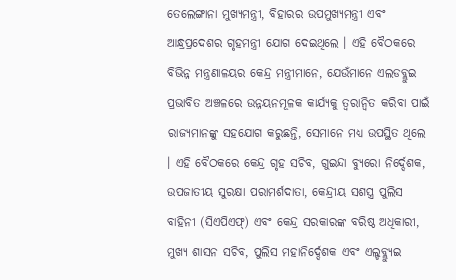ତେଲେଙ୍ଗାନା ମୁଖ୍ୟମନ୍ତ୍ରୀ, ବିହାରର ଉପମୁଖ୍ୟମନ୍ତ୍ରୀ ଏବଂ ଆନ୍ଧ୍ରପ୍ରଦେଶର ଗୃହମନ୍ତ୍ରୀ ଯୋଗ ଦେଇଥିଲେ । ଏହି ବୈଠକରେ ବିଭିନ୍ନ ମନ୍ତ୍ରଣାଳୟର କେନ୍ଦ୍ର ମନ୍ତ୍ରୀମାନେ, ଯେଉଁମାନେ ଏଲଡବ୍ଲୁଇ ପ୍ରଭାବିତ ଅଞ୍ଚଳରେ ଉନ୍ନୟନମୂଳକ କାର୍ଯ୍ୟକୁ ତ୍ୱରାନ୍ୱିତ କରିବା ପାଇଁ ରାଜ୍ୟମାନଙ୍କୁ ସହଯୋଗ କରୁଛନ୍ତି, ସେମାନେ ମଧ୍ୟ ଉପସ୍ଥିତ ଥିଲେ । ଏହି ବୈଠକରେ କେନ୍ଦ୍ର ଗୃହ ସଚିବ, ଗୁଇନ୍ଦା ବ୍ୟୁରୋ ନିର୍ଦ୍ଦେଶକ, ଉପଜାତୀୟ ସୁରକ୍ଷା ପରାମର୍ଶଦାତା, କେନ୍ଦ୍ରୀୟ ସଶସ୍ତ୍ର ପୁଲିସ ବାହିନୀ (ସିଏପିଏଫ୍) ଏବଂ କେନ୍ଦ୍ର ସରକାରଙ୍କ ବରିଷ୍ଠ ଅଧିକାରୀ, ମୁଖ୍ୟ ଶାସନ ସଚିବ, ପୁଲିସ ମହାନିର୍ଦ୍ଦେଶକ ଏବଂ ଏଲ୍ଡବ୍ଲ୍ୟୁଇ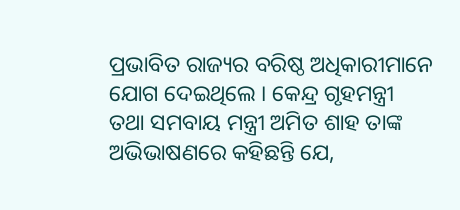ପ୍ରଭାବିତ ରାଜ୍ୟର ବରିଷ୍ଠ ଅଧିକାରୀମାନେ ଯୋଗ ଦେଇଥିଲେ । କେନ୍ଦ୍ର ଗୃହମନ୍ତ୍ରୀ ତଥା ସମବାୟ ମନ୍ତ୍ରୀ ଅମିତ ଶାହ ତାଙ୍କ ଅଭିଭାଷଣରେ କହିଛନ୍ତି ଯେ,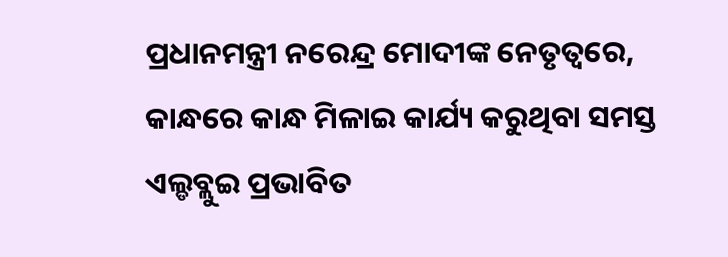ପ୍ରଧାନମନ୍ତ୍ରୀ ନରେନ୍ଦ୍ର ମୋଦୀଙ୍କ ନେତୃତ୍ୱରେ, କାନ୍ଧରେ କାନ୍ଧ ମିଳାଇ କାର୍ଯ୍ୟ କରୁଥିବା ସମସ୍ତ ଏଲ୍ଡବ୍ଲୁଇ ପ୍ରଭାବିତ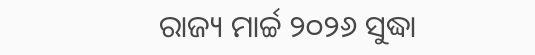ରାଜ୍ୟ ମାର୍ଚ୍ଚ ୨୦୨୬ ସୁଦ୍ଧା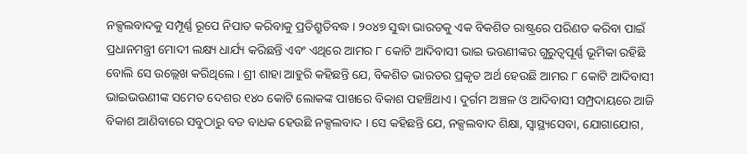ନକ୍ସଲବାଦକୁ ସମ୍ପୂର୍ଣ୍ଣ ରୂପେ ନିପାତ କରିବାକୁ ପ୍ରତିଶ୍ରୁତିବଦ୍ଧ । ୨୦୪୭ ସୁଦ୍ଧା ଭାରତକୁ ଏକ ବିକଶିତ ରାଷ୍ଟ୍ରରେ ପରିଣତ କରିବା ପାଇଁ ପ୍ରଧାନମନ୍ତ୍ରୀ ମୋଦୀ ଲକ୍ଷ୍ୟ ଧାର୍ଯ୍ୟ କରିଛନ୍ତି ଏବଂ ଏଥିରେ ଆମର ୮ କୋଟି ଆଦିବାସୀ ଭାଇ ଭଉଣୀଙ୍କର ଗୁରୁତ୍ୱପୂର୍ଣ୍ଣ ଭୂମିକା ରହିଛି ବୋଲି ସେ ଉଲ୍ଲେଖ କରିଥିଲେ । ଶ୍ରୀ ଶାହା ଆହୁରି କହିଛନ୍ତି ଯେ, ବିକଶିତ ଭାରତର ପ୍ରକୃତ ଅର୍ଥ ହେଉଛି ଆମର ୮ କୋଟି ଆଦିବାସୀ ଭାଇଭଉଣୀଙ୍କ ସମେତ ଦେଶର ୧୪୦ କୋଟି ଲୋକଙ୍କ ପାଖରେ ବିକାଶ ପହଞ୍ଚିଥାଏ । ଦୁର୍ଗମ ଅଞ୍ଚଳ ଓ ଆଦିବାସୀ ସମ୍ପ୍ରଦାୟରେ ଆଜି ବିକାଶ ଆଣିବାରେ ସବୁଠାରୁ ବଡ ବାଧକ ହେଉଛି ନକ୍ସଲବାଦ । ସେ କହିଛନ୍ତି ଯେ, ନକ୍ସଲବାଦ ଶିକ୍ଷା, ସ୍ୱାସ୍ଥ୍ୟସେବା, ଯୋଗାଯୋଗ,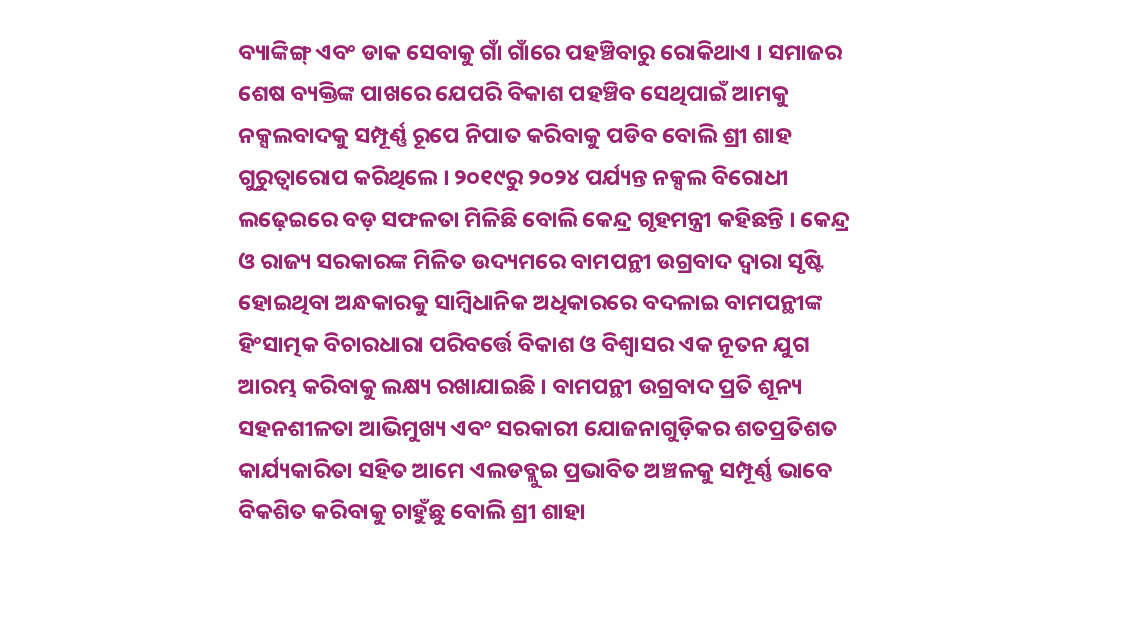ବ୍ୟାଙ୍କିଙ୍ଗ୍ ଏବଂ ଡାକ ସେବାକୁ ଗାଁ ଗାଁରେ ପହଞ୍ଚିବାରୁ ରୋକିଥାଏ । ସମାଜର ଶେଷ ବ୍ୟକ୍ତିଙ୍କ ପାଖରେ ଯେପରି ବିକାଶ ପହଞ୍ଚିବ ସେଥିପାଇଁ ଆମକୁ ନକ୍ସଲବାଦକୁ ସମ୍ପୂର୍ଣ୍ଣ ରୂପେ ନିପାତ କରିବାକୁ ପଡିବ ବୋଲି ଶ୍ରୀ ଶାହ ଗୁରୁତ୍ୱାରୋପ କରିଥିଲେ । ୨୦୧୯ରୁ ୨୦୨୪ ପର୍ଯ୍ୟନ୍ତ ନକ୍ସଲ ବିରୋଧୀ ଲଢ଼େଇରେ ବଡ଼ ସଫଳତା ମିଳିଛି ବୋଲି କେନ୍ଦ୍ର ଗୃହମନ୍ତ୍ରୀ କହିଛନ୍ତି । କେନ୍ଦ୍ର ଓ ରାଜ୍ୟ ସରକାରଙ୍କ ମିଳିତ ଉଦ୍ୟମରେ ବାମପନ୍ଥୀ ଉଗ୍ରବାଦ ଦ୍ୱାରା ସୃଷ୍ଟି ହୋଇଥିବା ଅନ୍ଧକାରକୁ ସାମ୍ବିଧାନିକ ଅଧିକାରରେ ବଦଳାଇ ବାମପନ୍ଥୀଙ୍କ ହିଂସାତ୍ମକ ବିଚାରଧାରା ପରିବର୍ତ୍ତେ ବିକାଶ ଓ ବିଶ୍ୱାସର ଏକ ନୂତନ ଯୁଗ ଆରମ୍ଭ କରିବାକୁ ଲକ୍ଷ୍ୟ ରଖାଯାଇଛି । ବାମପନ୍ଥୀ ଉଗ୍ରବାଦ ପ୍ରତି ଶୂନ୍ୟ ସହନଶୀଳତା ଆଭିମୁଖ୍ୟ ଏବଂ ସରକାରୀ ଯୋଜନାଗୁଡ଼ିକର ଶତପ୍ରତିଶତ କାର୍ଯ୍ୟକାରିତା ସହିତ ଆମେ ଏଲଡବ୍ଲୁଇ ପ୍ରଭାବିତ ଅଞ୍ଚଳକୁ ସମ୍ପୂର୍ଣ୍ଣ ଭାବେ ବିକଶିତ କରିବାକୁ ଚାହୁଁଛୁ ବୋଲି ଶ୍ରୀ ଶାହା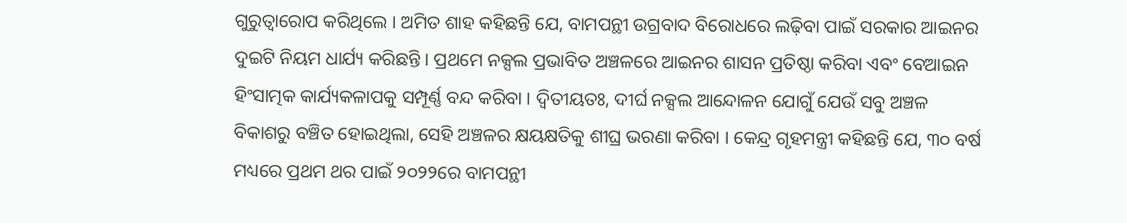ଗୁରୁତ୍ୱାରୋପ କରିଥିଲେ । ଅମିତ ଶାହ କହିଛନ୍ତି ଯେ, ବାମପନ୍ଥୀ ଉଗ୍ରବାଦ ବିରୋଧରେ ଲଢ଼ିବା ପାଇଁ ସରକାର ଆଇନର ଦୁଇଟି ନିୟମ ଧାର୍ଯ୍ୟ କରିଛନ୍ତି । ପ୍ରଥମେ ନକ୍ସଲ ପ୍ରଭାବିତ ଅଞ୍ଚଳରେ ଆଇନର ଶାସନ ପ୍ରତିଷ୍ଠା କରିବା ଏବଂ ବେଆଇନ ହିଂସାତ୍ମକ କାର୍ଯ୍ୟକଳାପକୁ ସମ୍ପୂର୍ଣ୍ଣ ବନ୍ଦ କରିବା । ଦ୍ୱିତୀୟତଃ, ଦୀର୍ଘ ନକ୍ସଲ ଆନ୍ଦୋଳନ ଯୋଗୁଁ ଯେଉଁ ସବୁ ଅଞ୍ଚଳ ବିକାଶରୁ ବଞ୍ଚିତ ହୋଇଥିଲା, ସେହି ଅଞ୍ଚଳର କ୍ଷୟକ୍ଷତିକୁ ଶୀଘ୍ର ଭରଣା କରିବା । କେନ୍ଦ୍ର ଗୃହମନ୍ତ୍ରୀ କହିଛନ୍ତି ଯେ, ୩୦ ବର୍ଷ ମଧ୍ୟରେ ପ୍ରଥମ ଥର ପାଇଁ ୨୦୨୨ରେ ବାମପନ୍ଥୀ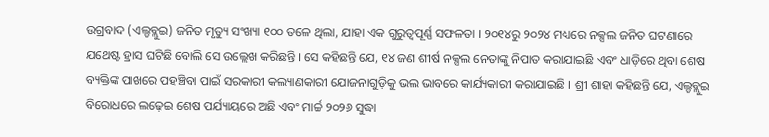ଉଗ୍ରବାଦ (ଏଲ୍ଡବ୍ଲୁଇ) ଜନିତ ମୃତ୍ୟୁ ସଂଖ୍ୟା ୧୦୦ ତଳେ ଥିଲା, ଯାହା ଏକ ଗୁରୁତ୍ୱପୂର୍ଣ୍ଣ ସଫଳତା । ୨୦୧୪ରୁ ୨୦୨୪ ମଧ୍ୟରେ ନକ୍ସଲ ଜନିତ ଘଟଣାରେ ଯଥେଷ୍ଟ ହ୍ରାସ ଘଟିଛି ବୋଲି ସେ ଉଲ୍ଲେଖ କରିଛନ୍ତି । ସେ କହିଛନ୍ତି ଯେ, ୧୪ ଜଣ ଶୀର୍ଷ ନକ୍ସଲ ନେତାଙ୍କୁ ନିପାତ କରାଯାଇଛି ଏବଂ ଧାଡ଼ିରେ ଥିବା ଶେଷ ବ୍ୟକ୍ତିଙ୍କ ପାଖରେ ପହଞ୍ଚିବା ପାଇଁ ସରକାରୀ କଲ୍ୟାଣକାରୀ ଯୋଜନାଗୁଡ଼ିକୁ ଭଲ ଭାବରେ କାର୍ଯ୍ୟକାରୀ କରାଯାଇଛି । ଶ୍ରୀ ଶାହା କହିଛନ୍ତି ଯେ, ଏଲ୍ଡବ୍ଲୁଇ ବିରୋଧରେ ଲଢ଼େଇ ଶେଷ ପର୍ଯ୍ୟାୟରେ ଅଛି ଏବଂ ମାର୍ଚ୍ଚ ୨୦୨୬ ସୁଦ୍ଧା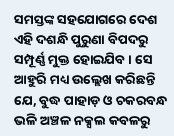ସମସ୍ତଙ୍କ ସହଯୋଗରେ ଦେଶ ଏହି ଦଶନ୍ଧି ପୁରୁଣା ବିପଦରୁ ସମ୍ପୂର୍ଣ୍ଣ ମୁକ୍ତ ହୋଇଯିବ । ସେ ଆହୁରି ମଧ୍ୟ ଉଲ୍ଲେଖ କରିଛନ୍ତି ଯେ, ବୁଦ୍ଧ ପାହାଡ଼ ଓ ଚକରବନ୍ଧ ଭଳି ଅଞ୍ଚଳ ନକ୍ସଲ କବଳରୁ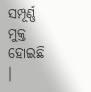ସମ୍ପୂର୍ଣ୍ଣ ମୁକ୍ତ ହୋଇଛି ।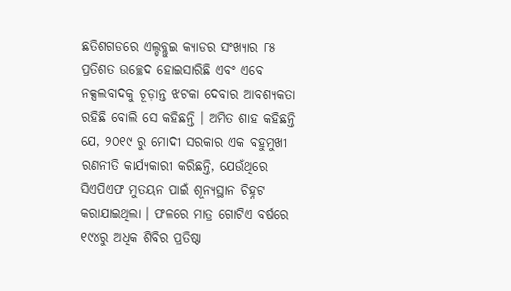ଛତିଶଗଡରେ ଏଲ୍ଡବ୍ଲୁଇ କ୍ୟାଡର ସଂଖ୍ୟାର ୮୫ ପ୍ରତିଶତ ଉଚ୍ଛେଦ ହୋଇସାରିଛି ଏବଂ ଏବେ ନକ୍ସଲବାଦକୁ ଚୂଡ଼ାନ୍ତ ଝଟକା ଦେବାର ଆବଶ୍ୟକତା ରହିଛି ବୋଲି ସେ କହିଛନ୍ତି । ଅମିତ ଶାହ କହିଛନ୍ତି ଯେ, ୨୦୧୯ ରୁ ମୋଦୀ ସରକାର ଏକ ବହୁମୁଖୀ ରଣନୀତି କାର୍ଯ୍ୟକାରୀ କରିଛନ୍ତି, ଯେଉଁଥିରେ ସିଏପିଏଫ ମୁତୟନ ପାଇଁ ଶୂନ୍ୟସ୍ଥାନ ଚିହ୍ନଟ କରାଯାଇଥିଲା । ଫଳରେ ମାତ୍ର ଗୋଟିଏ ବର୍ଷରେ ୧୯୪ରୁ ଅଧିକ ଶିବିର ପ୍ରତିଷ୍ଠା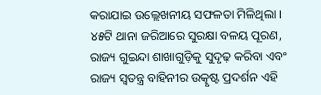କରାଯାଇ ଉଲ୍ଲେଖନୀୟ ସଫଳତା ମିଳିଥିଲା । ୪୫ଟି ଥାନା ଜରିଆରେ ସୁରକ୍ଷା ବଳୟ ପୂରଣ, ରାଜ୍ୟ ଗୁଇନ୍ଦା ଶାଖାଗୁଡ଼ିକୁ ସୁଦୃଢ଼ କରିବା ଏବଂ ରାଜ୍ୟ ସ୍ୱତନ୍ତ୍ର ବାହିନୀର ଉତ୍କୃଷ୍ଟ ପ୍ରଦର୍ଶନ ଏହି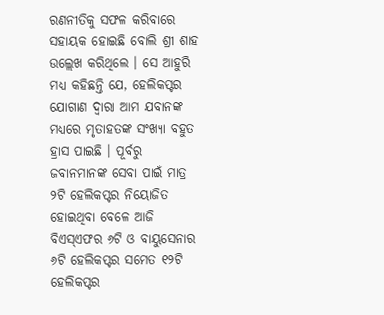ରଣନୀତିକୁ ସଫଳ କରିବାରେ ସହାୟକ ହୋଇଛି ବୋଲି ଶ୍ରୀ ଶାହ ଉଲ୍ଲେଖ କରିଥିଲେ । ସେ ଆହୁରି ମଧ୍ୟ କହିଛନ୍ତି ଯେ, ହେଲିକପ୍ଟର ଯୋଗାଣ ଦ୍ୱାରା ଆମ ଯବାନଙ୍କ ମଧ୍ୟରେ ମୃତାହତଙ୍କ ସଂଖ୍ୟା ବହୁତ ହ୍ରାସ ପାଇଛି । ପୂର୍ବରୁ ଜବାନମାନଙ୍କ ସେବା ପାଇଁ ମାତ୍ର ୨ଟି ହେଲିକପ୍ଟର ନିୟୋଜିତ ହୋଇଥିବା ବେଳେ ଆଜି ବିଏସ୍ଏଫର ୬ଟି ଓ ବାୟୁସେନାର ୬ଟି ହେଲିକପ୍ଟର ସମେତ ୧୨ଟି ହେଲିକପ୍ଟର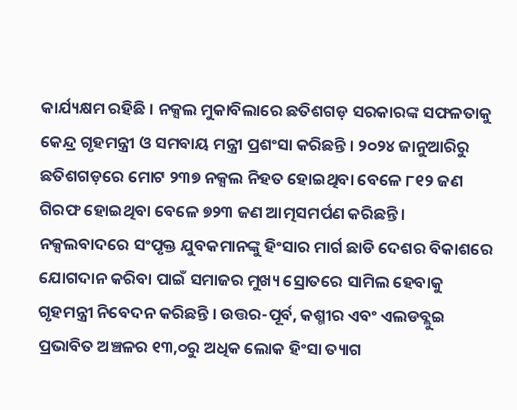କାର୍ଯ୍ୟକ୍ଷମ ରହିଛି । ନକ୍ସଲ ମୁକାବିଲାରେ ଛତିଶଗଡ଼ ସରକାରଙ୍କ ସଫଳତାକୁ କେନ୍ଦ୍ର ଗୃହମନ୍ତ୍ରୀ ଓ ସମବାୟ ମନ୍ତ୍ରୀ ପ୍ରଶଂସା କରିଛନ୍ତି । ୨୦୨୪ ଜାନୁଆରିରୁ ଛତିଶଗଡ଼ରେ ମୋଟ ୨୩୭ ନକ୍ସଲ ନିହତ ହୋଇଥିବା ବେଳେ ୮୧୨ ଜଣ ଗିରଫ ହୋଇଥିବା ବେଳେ ୭୨୩ ଜଣ ଆତ୍ମସମର୍ପଣ କରିଛନ୍ତି । ନକ୍ସଲବାଦରେ ସଂପୃକ୍ତ ଯୁବକମାନଙ୍କୁ ହିଂସାର ମାର୍ଗ ଛାଡି ଦେଶର ବିକାଶରେ ଯୋଗଦାନ କରିବା ପାଇଁ ସମାଜର ମୁଖ୍ୟ ସ୍ରୋତରେ ସାମିଲ ହେବାକୁ ଗୃହମନ୍ତ୍ରୀ ନିବେଦନ କରିଛନ୍ତି । ଉତ୍ତର-ପୂର୍ବ, କଶ୍ମୀର ଏବଂ ଏଲଡବ୍ଲୁଇ ପ୍ରଭାବିତ ଅଞ୍ଚଳର ୧୩,୦ରୁ ଅଧିକ ଲୋକ ହିଂସା ତ୍ୟାଗ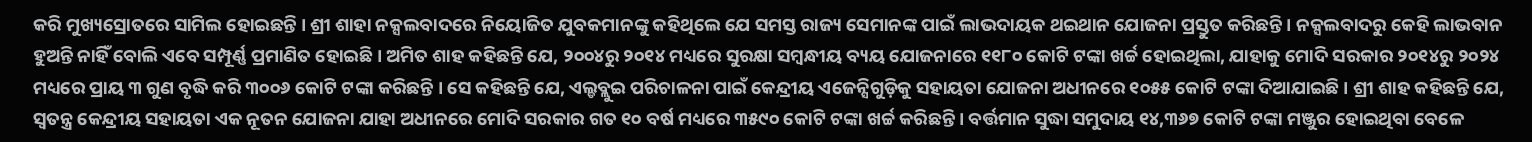କରି ମୁଖ୍ୟସ୍ରୋତରେ ସାମିଲ ହୋଇଛନ୍ତି । ଶ୍ରୀ ଶାହା ନକ୍ସଲବାଦରେ ନିୟୋଜିତ ଯୁବକମାନଙ୍କୁ କହିଥିଲେ ଯେ ସମସ୍ତ ରାଜ୍ୟ ସେମାନଙ୍କ ପାଇଁ ଲାଭଦାୟକ ଥଇଥାନ ଯୋଜନା ପ୍ରସ୍ତୁତ କରିଛନ୍ତି । ନକ୍ସଲବାଦରୁ କେହି ଲାଭବାନ ହୁଅନ୍ତି ନାହିଁ ବୋଲି ଏବେ ସମ୍ପୂର୍ଣ୍ଣ ପ୍ରମାଣିତ ହୋଇଛି । ଅମିତ ଶାହ କହିଛନ୍ତି ଯେ, ୨୦୦୪ରୁ ୨୦୧୪ ମଧ୍ୟରେ ସୁରକ୍ଷା ସମ୍ବନ୍ଧୀୟ ବ୍ୟୟ ଯୋଜନାରେ ୧୧୮୦ କୋଟି ଟଙ୍କା ଖର୍ଚ୍ଚ ହୋଇଥିଲା, ଯାହାକୁ ମୋଦି ସରକାର ୨୦୧୪ରୁ ୨୦୨୪ ମଧ୍ୟରେ ପ୍ରାୟ ୩ ଗୁଣ ବୃଦ୍ଧି କରି ୩୦୦୬ କୋଟି ଟଙ୍କା କରିଛନ୍ତି । ସେ କହିଛନ୍ତି ଯେ, ଏଲ୍ଡବ୍ଲୁଇ ପରିଚାଳନା ପାଇଁ କେନ୍ଦ୍ରୀୟ ଏଜେନ୍ସିଗୁଡ଼ିକୁ ସହାୟତା ଯୋଜନା ଅଧୀନରେ ୧୦୫୫ କୋଟି ଟଙ୍କା ଦିଆଯାଇଛି । ଶ୍ରୀ ଶାହ କହିଛନ୍ତି ଯେ, ସ୍ୱତନ୍ତ୍ର କେନ୍ଦ୍ରୀୟ ସହାୟତା ଏକ ନୂତନ ଯୋଜନା ଯାହା ଅଧୀନରେ ମୋଦି ସରକାର ଗତ ୧୦ ବର୍ଷ ମଧ୍ୟରେ ୩୫୯୦ କୋଟି ଟଙ୍କା ଖର୍ଚ୍ଚ କରିଛନ୍ତି । ବର୍ତ୍ତମାନ ସୁଦ୍ଧା ସମୁଦାୟ ୧୪,୩୬୭ କୋଟି ଟଙ୍କା ମଞ୍ଜୁର ହୋଇଥିବା ବେଳେ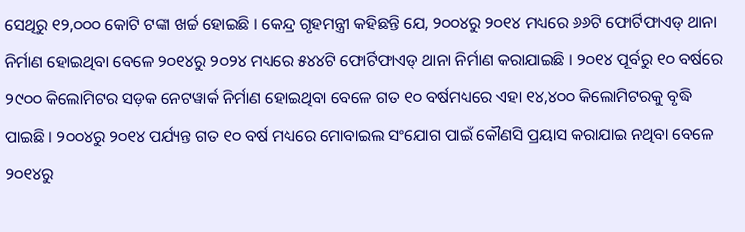ସେଥିରୁ ୧୨,୦୦୦ କୋଟି ଟଙ୍କା ଖର୍ଚ୍ଚ ହୋଇଛି । କେନ୍ଦ୍ର ଗୃହମନ୍ତ୍ରୀ କହିଛନ୍ତି ଯେ, ୨୦୦୪ରୁ ୨୦୧୪ ମଧ୍ୟରେ ୬୬ଟି ଫୋର୍ଟିଫାଏଡ୍ ଥାନା ନିର୍ମାଣ ହୋଇଥିବା ବେଳେ ୨୦୧୪ରୁ ୨୦୨୪ ମଧ୍ୟରେ ୫୪୪ଟି ଫୋର୍ଟିଫାଏଡ୍ ଥାନା ନିର୍ମାଣ କରାଯାଇଛି । ୨୦୧୪ ପୂର୍ବରୁ ୧୦ ବର୍ଷରେ ୨୯୦୦ କିଲୋମିଟର ସଡ଼କ ନେଟୱାର୍କ ନିର୍ମାଣ ହୋଇଥିବା ବେଳେ ଗତ ୧୦ ବର୍ଷମଧ୍ୟରେ ଏହା ୧୪,୪୦୦ କିଲୋମିଟରକୁ ବୃଦ୍ଧି ପାଇଛି । ୨୦୦୪ରୁ ୨୦୧୪ ପର୍ଯ୍ୟନ୍ତ ଗତ ୧୦ ବର୍ଷ ମଧ୍ୟରେ ମୋବାଇଲ ସଂଯୋଗ ପାଇଁ କୌଣସି ପ୍ରୟାସ କରାଯାଇ ନଥିବା ବେଳେ ୨୦୧୪ରୁ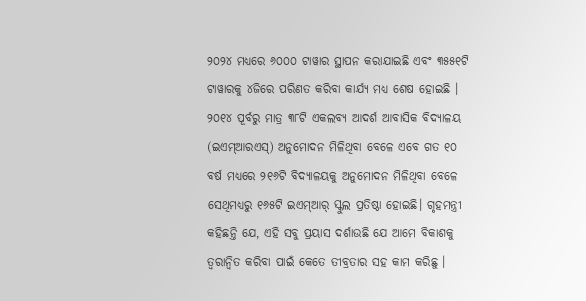୨୦୨୪ ମଧ୍ୟରେ ୬୦୦୦ ଟାୱାର ସ୍ଥାପନ କରାଯାଇଛି ଏବଂ ୩୫୫୧ଟି ଟାୱାରକୁ ୪ଜିରେ ପରିଣତ କରିବା କାର୍ଯ୍ୟ ମଧ୍ୟ ଶେଷ ହୋଇଛି । ୨୦୧୪ ପୂର୍ବରୁ ମାତ୍ର ୩୮ଟି ଏକଲବ୍ୟ ଆଦର୍ଶ ଆବାସିକ ବିଦ୍ୟାଳୟ (ଇଏମ୍ଆରଏସ୍) ଅନୁମୋଦନ ମିଳିଥିବା ବେଳେ ଏବେ ଗତ ୧୦ ବର୍ଷ ମଧ୍ୟରେ ୨୧୬ଟି ବିଦ୍ୟାଳୟକୁ ଅନୁମୋଦନ ମିଳିଥିବା ବେଳେ ସେଥିମଧ୍ୟରୁ ୧୬୫ଟି ଇଏମ୍ଆର୍ ସ୍କୁଲ ପ୍ରତିଷ୍ଠା ହୋଇଛି। ଗୃହମନ୍ତ୍ରୀ କହିଛନ୍ତି ଯେ, ଏହି ସବୁ ପ୍ରୟାସ ଦର୍ଶାଉଛି ଯେ ଆମେ ବିକାଶକୁ ତ୍ୱରାନ୍ୱିତ କରିବା ପାଇଁ କେତେ ତୀବ୍ରତାର ସହ କାମ କରିଛୁ ।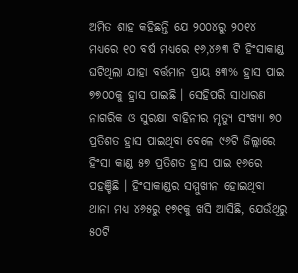ଅମିତ ଶାହ କହିଛନ୍ତି ଯେ ୨୦୦୪ରୁ ୨୦୧୪ ମଧ୍ୟରେ ୧୦ ବର୍ଷ ମଧ୍ୟରେ ୧୬,୪୬୩ ଟି ହିଂସାକାଣ୍ଡ ଘଟିଥିଲା ଯାହା ବର୍ତ୍ତମାନ ପ୍ରାୟ ୫୩% ହ୍ରାସ ପାଇ ୭୭୦୦କୁ ହ୍ରାସ ପାଇଛି । ସେହିପରି ସାଧାରଣ ନାଗରିକ ଓ ସୁରକ୍ଷା ବାହିନୀର ମୃତ୍ୟୁ ସଂଖ୍ୟା ୭୦ ପ୍ରତିଶତ ହ୍ରାସ ପାଇଥିବା ବେଳେ ୯୬ଟି ଜିଲ୍ଲାରେ ହିଂସା କାଣ୍ଡ ୫୭ ପ୍ରତିଶତ ହ୍ରାସ ପାଇ ୧୬ରେ ପହଞ୍ଚିଛି । ହିଂସାକାଣ୍ଡର ସମ୍ମୁଖୀନ ହୋଇଥିବା ଥାନା ମଧ୍ୟ ୪୬୫ରୁ ୧୭୧କୁ ଖସି ଆସିଛି, ଯେଉଁଥିରୁ ୫୦ଟି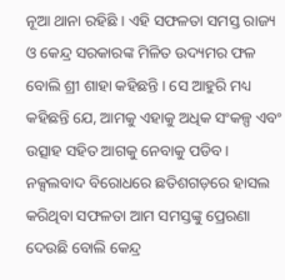ନୂଆ ଥାନା ରହିଛି । ଏହି ସଫଳତା ସମସ୍ତ ରାଜ୍ୟ ଓ କେନ୍ଦ୍ର ସରକାରଙ୍କ ମିଳିତ ଉଦ୍ୟମର ଫଳ ବୋଲି ଶ୍ରୀ ଶାହା କହିଛନ୍ତି । ସେ ଆହୁରି ମଧ୍ୟ କହିଛନ୍ତି ଯେ, ଆମକୁ ଏହାକୁ ଅଧିକ ସଂକଳ୍ପ ଏବଂ ଉତ୍ସାହ ସହିତ ଆଗକୁ ନେବାକୁ ପଡିବ । ନକ୍ସଲବାଦ ବିରୋଧରେ ଛତିଶଗଡ଼ରେ ହାସଲ କରିଥିବା ସଫଳତା ଆମ ସମସ୍ତଙ୍କୁ ପ୍ରେରଣା ଦେଉଛି ବୋଲି କେନ୍ଦ୍ର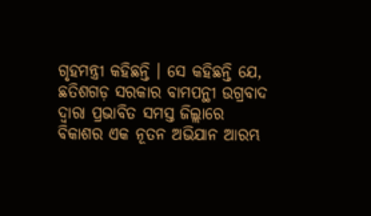ଗୃହମନ୍ତ୍ରୀ କହିଛନ୍ତି । ସେ କହିଛନ୍ତି ଯେ, ଛତିଶଗଡ଼ ସରକାର ବାମପନ୍ଥୀ ଉଗ୍ରବାଦ ଦ୍ୱାରା ପ୍ରଭାବିତ ସମସ୍ତ ଜିଲ୍ଲାରେ ବିକାଶର ଏକ ନୂତନ ଅଭିଯାନ ଆରମ୍ଭ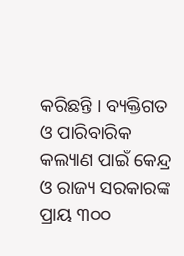କରିଛନ୍ତି । ବ୍ୟକ୍ତିଗତ ଓ ପାରିବାରିକ କଲ୍ୟାଣ ପାଇଁ କେନ୍ଦ୍ର ଓ ରାଜ୍ୟ ସରକାରଙ୍କ ପ୍ରାୟ ୩୦୦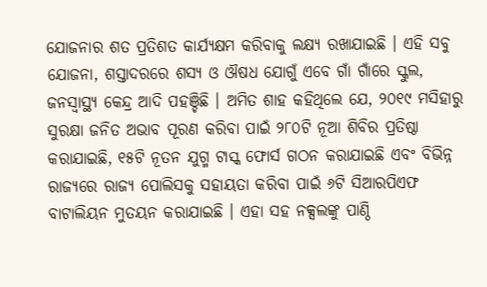ଯୋଜନାର ଶତ ପ୍ରତିଶତ କାର୍ଯ୍ୟକ୍ଷମ କରିବାକୁ ଲକ୍ଷ୍ୟ ରଖାଯାଇଛି । ଏହି ସବୁ ଯୋଜନା, ଶସ୍ତାଦରରେ ଶସ୍ୟ ଓ ଔଷଧ ଯୋଗୁଁ ଏବେ ଗାଁ ଗାଁରେ ସ୍କୁଲ, ଜନସ୍ୱାସ୍ଥ୍ୟ କେନ୍ଦ୍ର ଆଦି ପହଞ୍ଚିଛି । ଅମିତ ଶାହ କହିଥିଲେ ଯେ, ୨୦୧୯ ମସିହାରୁ ସୁରକ୍ଷା ଜନିତ ଅଭାବ ପୂରଣ କରିବା ପାଇଁ ୨୮୦ଟି ନୂଆ ଶିବିର ପ୍ରତିଷ୍ଠା କରାଯାଇଛି, ୧୫ଟି ନୂତନ ଯୁଗ୍ମ ଟାସ୍କ ଫୋର୍ସ ଗଠନ କରାଯାଇଛି ଏବଂ ବିଭିନ୍ନ ରାଜ୍ୟରେ ରାଜ୍ୟ ପୋଲିସକୁ ସହାୟତା କରିବା ପାଇଁ ୬ଟି ସିଆରପିଏଫ ବାଟାଲିୟନ ମୁତୟନ କରାଯାଇଛି । ଏହା ସହ ନକ୍ସଲଙ୍କୁ ପାଣ୍ଠି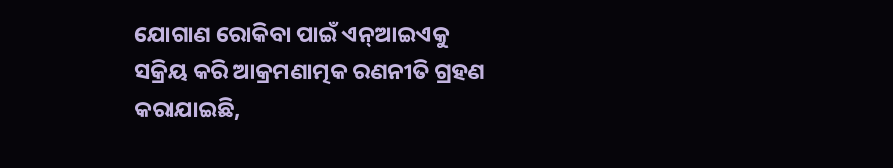ଯୋଗାଣ ରୋକିବା ପାଇଁ ଏନ୍ଆଇଏକୁ ସକ୍ରିୟ କରି ଆକ୍ରମଣାତ୍ମକ ରଣନୀତି ଗ୍ରହଣ କରାଯାଇଛି,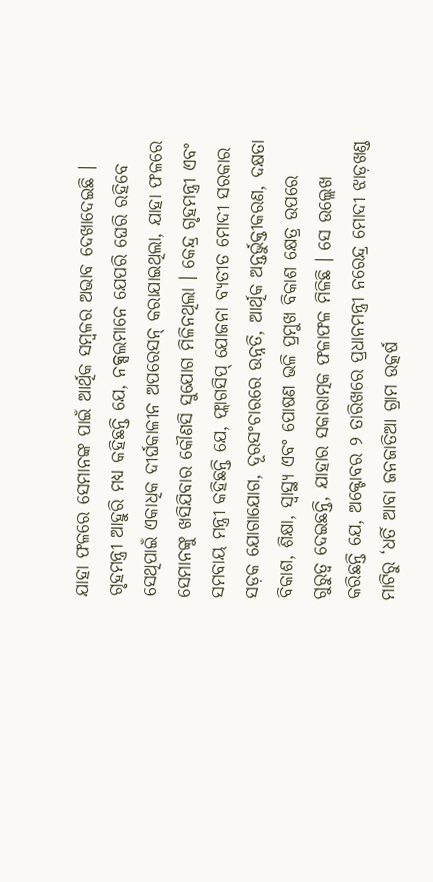ଯାହା ଫଳରେ ସେମାନଙ୍କ ପାଇଁ ଆର୍ଥିକ ସମ୍ବଳର ଅଭାବ ଦେଖାଦେଇଛି । ଗୃହମନ୍ତ୍ରୀ ଆହୁରି ମଧ୍ୟ କହିଛନ୍ତି ଯେ, ନକ୍ସଲମାନେ ଯେପରି ଘେରି ରହିବେ ସେଥିପାଇଁ ଏକାଧିକ ଦୀର୍ଘକାଳୀନ ଅପରେସନ୍ କରାଯାଇଥିଲା, ଯାହା ଫଳରେ ସେମାନଙ୍କୁ ଖସିଯିବାର କୌଣସି ସୁଯୋଗ ମିଳିନଥିଲା । କେନ୍ଦ୍ର ଗୃହମନ୍ତ୍ରୀ ଏବଂ ସମବାୟ ମନ୍ତ୍ରୀ କହିଛନ୍ତି ଯେ, ଫ୍ଲାଗସିପ୍ ଯୋଜନା ବ୍ୟତୀତ ମୋଦୀ ସରକାର ସଡ଼କ ଯୋଗାଯୋଗ, ଦୂରସଂଚାରରେ ଉନ୍ନତି, ଆର୍ଥିକ ଅନ୍ତର୍ଭୁକ୍ତୀକରଣ, ଦକ୍ଷତା ବିକାଶ, ଶିକ୍ଷା, ସ୍ୱାସ୍ଥ୍ୟ ଏବଂ ପୋଷଣ ଭଳି ପ୍ରମୁଖ ବିକାଶ କ୍ଷେତ୍ର ଉପରେ ଗୁରୁତ୍ୱ ଦେଇଛନ୍ତି, ଯାହାର ସକାରାତ୍ମକ ଫଳାଫଳ ମିଳିଛି । ସେ ଉଲ୍ଲେଖ କରିଛନ୍ତି ଯେ, ଅକ୍ଟୋବର ୨ ତାରିଖରେ ପ୍ରଧାନମନ୍ତ୍ରୀ ନରେନ୍ଦ୍ର ମୋଦୀ ଝାଡ଼ଖଣ୍ଡ ମାଟିରୁ ‘ଧର୍ତି ଆବା ଜନଜାତିଆ ଗ୍ରାମ ଉତ୍କର୍ଷ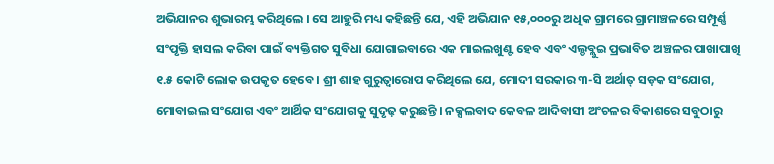ଅଭିଯାନର ଶୁଭାରମ୍ଭ କରିଥିଲେ । ସେ ଆହୁରି ମଧ୍ୟ କହିଛନ୍ତି ଯେ, ଏହି ଅଭିଯାନ ୧୫,୦୦୦ରୁ ଅଧିକ ଗ୍ରାମରେ ଗ୍ରାମାଞ୍ଚଳରେ ସମ୍ପୂର୍ଣ୍ଣ ସଂପୃକ୍ତି ହାସଲ କରିବା ପାଇଁ ବ୍ୟକ୍ତିଗତ ସୁବିଧା ଯୋଗାଇବାରେ ଏକ ମାଇଲଖୁଣ୍ଟ ହେବ ଏବଂ ଏଲ୍ଡବ୍ଲୁଇ ପ୍ରଭାବିତ ଅଞ୍ଚଳର ପାଖାପାଖି ୧.୫ କୋଟି ଲୋକ ଉପକୃତ ହେବେ । ଶ୍ରୀ ଶାହ ଗୁରୁତ୍ୱାରୋପ କରିଥିଲେ ଯେ, ମୋଦୀ ସରକାର ୩-ସି ଅର୍ଥାତ୍ ସଡ଼କ ସଂଯୋଗ, ମୋବାଇଲ ସଂଯୋଗ ଏବଂ ଆର୍ଥିକ ସଂଯୋଗକୁ ସୁଦୃଢ଼ କରୁଛନ୍ତି । ନକ୍ସଲବାଦ କେବଳ ଆଦିବାସୀ ଅଂଚଳର ବିକାଶରେ ସବୁଠାରୁ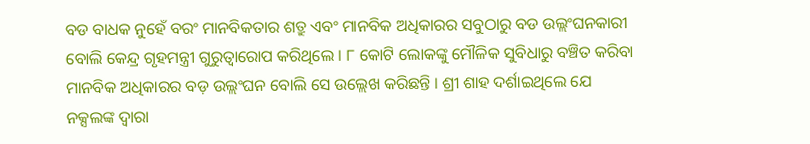ବଡ ବାଧକ ନୁହେଁ ବରଂ ମାନବିକତାର ଶତ୍ରୁ ଏବଂ ମାନବିକ ଅଧିକାରର ସବୁଠାରୁ ବଡ ଉଲ୍ଲଂଘନକାରୀ ବୋଲି କେନ୍ଦ୍ର ଗୃହମନ୍ତ୍ରୀ ଗୁରୁତ୍ୱାରୋପ କରିଥିଲେ । ୮ କୋଟି ଲୋକଙ୍କୁ ମୌଳିକ ସୁବିଧାରୁ ବଞ୍ଚିତ କରିବା ମାନବିକ ଅଧିକାରର ବଡ଼ ଉଲ୍ଲଂଘନ ବୋଲି ସେ ଉଲ୍ଲେଖ କରିଛନ୍ତି । ଶ୍ରୀ ଶାହ ଦର୍ଶାଇଥିଲେ ଯେ ନକ୍ସଲଙ୍କ ଦ୍ୱାରା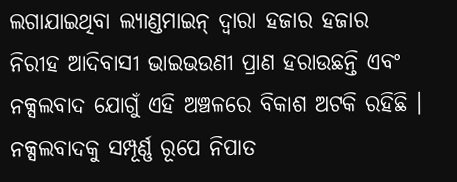ଲଗାଯାଇଥିବା ଲ୍ୟାଣ୍ଡମାଇନ୍ ଦ୍ୱାରା ହଜାର ହଜାର ନିରୀହ ଆଦିବାସୀ ଭାଇଭଉଣୀ ପ୍ରାଣ ହରାଉଛନ୍ତି ଏବଂ ନକ୍ସଲବାଦ ଯୋଗୁଁ ଏହି ଅଞ୍ଚଳରେ ବିକାଶ ଅଟକି ରହିଛି । ନକ୍ସଲବାଦକୁ ସମ୍ପୂର୍ଣ୍ଣ ରୂପେ ନିପାତ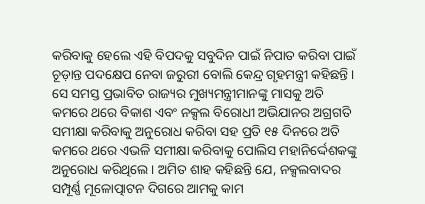କରିବାକୁ ହେଲେ ଏହି ବିପଦକୁ ସବୁଦିନ ପାଇଁ ନିପାତ କରିବା ପାଇଁ ଚୂଡ଼ାନ୍ତ ପଦକ୍ଷେପ ନେବା ଜରୁରୀ ବୋଲି କେନ୍ଦ୍ର ଗୃହମନ୍ତ୍ରୀ କହିଛନ୍ତି । ସେ ସମସ୍ତ ପ୍ରଭାବିତ ରାଜ୍ୟର ମୁଖ୍ୟମନ୍ତ୍ରୀମାନଙ୍କୁ ମାସକୁ ଅତି କମରେ ଥରେ ବିକାଶ ଏବଂ ନକ୍ସଲ ବିରୋଧୀ ଅଭିଯାନର ଅଗ୍ରଗତି ସମୀକ୍ଷା କରିବାକୁ ଅନୁରୋଧ କରିବା ସହ ପ୍ରତି ୧୫ ଦିନରେ ଅତି କମରେ ଥରେ ଏଭଳି ସମୀକ୍ଷା କରିବାକୁ ପୋଲିସ ମହାନିର୍ଦ୍ଦେଶକଙ୍କୁ ଅନୁରୋଧ କରିଥିଲେ । ଅମିତ ଶାହ କହିଛନ୍ତି ଯେ, ନକ୍ସଲବାଦର ସମ୍ପୂର୍ଣ୍ଣ ମୂଳୋତ୍ପାଟନ ଦିଗରେ ଆମକୁ କାମ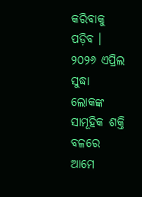କରିବାକୁ ପଡ଼ିବ । ୨୦୨୬ ଏପ୍ରିଲ ସୁଦ୍ଧା ଲୋକଙ୍କ ସାମୂହିକ ଶକ୍ତି ବଳରେ ଆମେ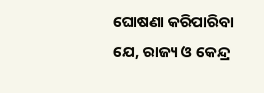ଘୋଷଣା କରିପାରିବା ଯେ, ରାଜ୍ୟ ଓ କେନ୍ଦ୍ର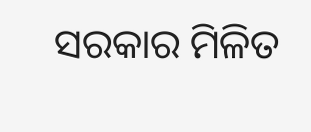ସରକାର ମିଳିତ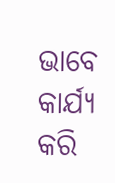ଭାବେ କାର୍ଯ୍ୟ କରି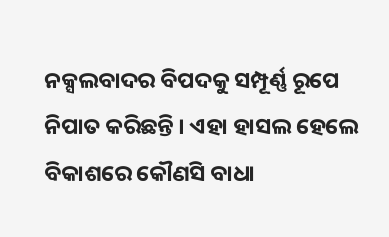ନକ୍ସଲବାଦର ବିପଦକୁ ସମ୍ପୂର୍ଣ୍ଣ ରୂପେ ନିପାତ କରିଛନ୍ତି । ଏହା ହାସଲ ହେଲେ ବିକାଶରେ କୌଣସି ବାଧା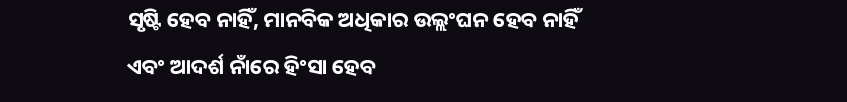ସୃଷ୍ଟି ହେବ ନାହିଁ, ମାନବିକ ଅଧିକାର ଉଲ୍ଲଂଘନ ହେବ ନାହିଁ ଏବଂ ଆଦର୍ଶ ନାଁରେ ହିଂସା ହେବ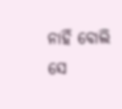ନାହିଁ ବୋଲି ସେ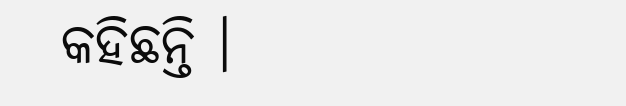କହିଛନ୍ତି ।